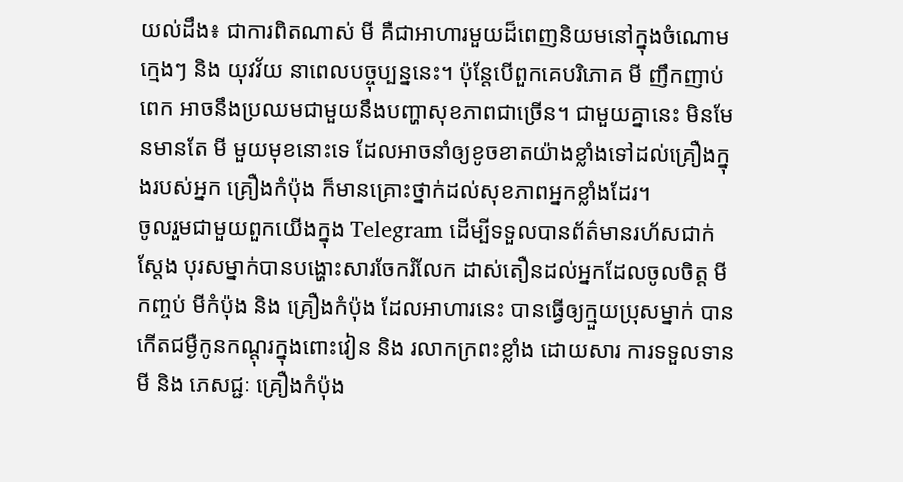យល់ដឹង៖ ជាការពិតណាស់ មី គឺជាអាហារមួយដ៏ពេញនិយមនៅក្នុងចំណោមក្មេងៗ និង យុវវ័យ នាពេលបច្ចុប្បន្ននេះ។ ប៉ុន្ដែបើពួកគេបរិភោគ មី ញឹកញាប់ពេក អាចនឹងប្រឈមជាមួយនឹងបញ្ហាសុខភាពជាច្រើន។ ជាមួយគ្នានេះ មិនមែនមានតែ មី មួយមុខនោះទេ ដែលអាចនាំឲ្យខូចខាតយ៉ាងខ្លាំងទៅដល់គ្រឿងក្នុងរបស់អ្នក គ្រឿងកំប៉ុង ក៏មានគ្រោះថ្នាក់ដល់សុខភាពអ្នកខ្លាំងដែរ។
ចូលរួមជាមួយពួកយើងក្នុង Telegram ដើម្បីទទួលបានព័ត៌មានរហ័សជាក់ស្ដែង បុរសម្នាក់បានបង្ហោះសារចែករំលែក ដាស់តឿនដល់អ្នកដែលចូលចិត្ត មីកញ្ចប់ មីកំប៉ុង និង គ្រឿងកំប៉ុង ដែលអាហារនេះ បានធ្វើឲ្យក្មួយប្រុសម្នាក់ បានកើតជម្ងឺកូនកណ្ដុរក្នុងពោះវៀន និង រលាកក្រពះខ្លាំង ដោយសារ ការទទួលទាន មី និង ភេសជ្ជៈ គ្រឿងកំប៉ុង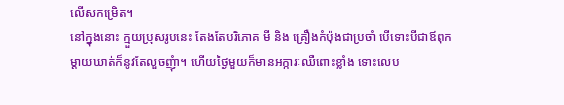លើសកម្រេិត។
នៅក្នុងនោះ ក្មួយប្រុសរូបនេះ តែងតែបរិភោគ មី និង គ្រឿងកំប៉ុងជាប្រចាំ បើទោះបីជាឪពុកម្ដាយឃាត់ក៏នូវតែលួចញុំា។ ហើយថ្ងៃមួយក៏មានអក្ការៈឈឺពោះខ្លាំង ទោះលេប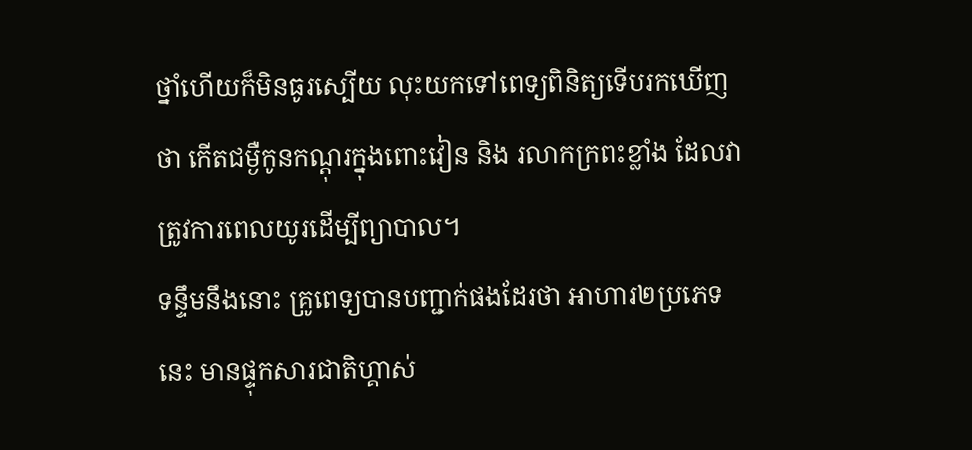ថ្នាំហើយក៏មិនធូរស្បើយ លុះយកទៅពេទ្យពិនិត្យទើបរកឃើញថា កើតជម្ងឺកូនកណ្ដុរក្នុងពោះវៀន និង រលាកក្រពះខ្លាំង ដែលវាត្រូវការពេលយូរដើម្បីព្យាបាល។
ទន្ទឹមនឹងនោះ គ្រូពេទ្យបានបញ្ជាក់ផងដែរថា អាហារ២ប្រភេទនេះ មានផ្ទុកសារជាតិហ្គាស់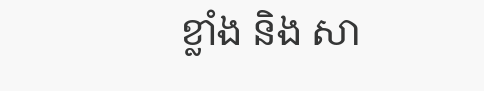ខ្លាំង និង សា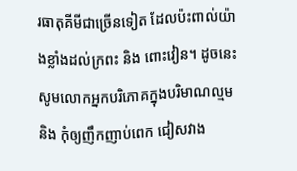រធាតុគីមីជាច្រើនទៀត ដែលប៉ះពាល់យ៉ាងខ្លាំងដល់ក្រពះ និង ពោះវៀន។ ដូចនេះ សូមលោកអ្នកបរិភោគក្នុងបរិមាណល្មម និង កុំឲ្យញឹកញាប់ពេក ជៀសវាង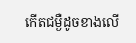កើតជម្ងឺដូចខាងលើ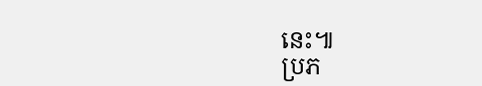នេះ៕
ប្រភ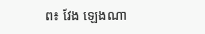ព៖ វែង ឡេងណា